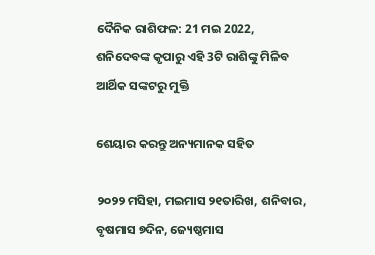ଦୈନିକ ରାଶିଫଳ: 21 ମଇ 2022, ଶନିଦେବଙ୍କ କୃପାରୁ ଏହି 3ଟି ରାଶିଙ୍କୁ ମିଳିବ ଆର୍ଥିକ ସଙ୍କଟରୁ ମୁକ୍ତି

ଶେୟାର କରନ୍ତୁ ଅନ୍ୟମାନକ ସହିତ

୨୦୨୨ ମସିହା, ମଇମାସ ୨୧ତାରିଖ, ଶନିବାର, ବୃଷମାସ ୭ଦିନ, ଜ୍ୟେଷ୍ଠମାସ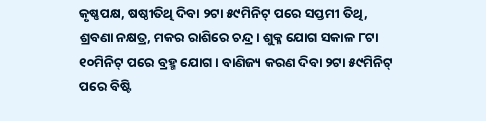କୃଷ୍ଣପକ୍ଷ, ଷଷ୍ଠୀତିଥି ଦିବା ୨ଟା ୫୯ମିନିଟ୍ ପରେ ସପ୍ତମୀ ତିଥି, ଶ୍ରବଣା ନକ୍ଷତ୍ର, ମକର ରାଶିରେ ଚନ୍ଦ୍ର । ଶୁକ୍ଳ ଯୋଗ ସକାଳ ୮ଟା ୧୦ମିନିଟ୍ ପରେ ବ୍ରହ୍ମ ଯୋଗ । ବାଣିଜ୍ୟ କରଣ ଦିବା ୨ଟା ୫୯ମିନିଟ୍ ପରେ ବିଷ୍ଟି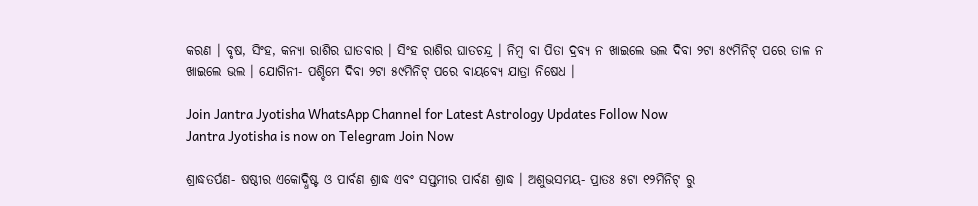କରଣ । ବୃଷ, ସିଂହ, କନ୍ୟା ରାଶିର ଘାତବାର । ସିଂହ ରାଶିର ଘାତଚନ୍ଦ୍ର । ନିମ୍ବ ବା ପିତା ଦ୍ରବ୍ୟ ନ ଖାଇଲେ ଭଲ ଦିବା ୨ଟା ୫୯ମିନିଟ୍ ପରେ ତାଳ ନ ଖାଇଲେ ଭଲ । ଯୋଗିନୀ- ପଶ୍ଚିମେ ଦିବା ୨ଟା ୫୯ମିନିଟ୍ ପରେ ବାୟବ୍ୟେ ଯାତ୍ରା ନିଷେଧ ।

Join Jantra Jyotisha WhatsApp Channel for Latest Astrology Updates Follow Now
Jantra Jyotisha is now on Telegram Join Now

ଶ୍ରାଦ୍ଧତର୍ପଣ- ଷଷ୍ଠୀର ଏକୋଦ୍ଧିଷ୍ଟ ଓ ପାର୍ବଣ ଶ୍ରାଦ୍ଧ ଏବଂ ସପ୍ତମୀର ପାର୍ବଣ ଶ୍ରାଦ୍ଧ । ଅଶୁଭସମୟ- ପ୍ରାତଃ ୫ଟା ୧୨ମିନିଟ୍ ରୁ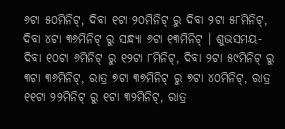୬ଟା ୫୦ମିନିଟ୍, ଦିବା ୧ଟା ୨୦ମିନିଟ୍ ରୁ ଦିବା ୨ଟା ୫୮ମିନିଟ୍, ଦିବା ୪ଟା ୩୬ମିନିଟ୍ ରୁ ସନ୍ଧ୍ୟା ୬ଟା ୧୩ମିନିଟ୍ । ଶୁଭସମୟ- ଦିବା ୧୦ଟା ୬ମିନିଟ୍ ରୁ ୧୨ଟା ୮ମିନିଟ୍, ଦିବା ୨ଟା ୫୯ମିନିଟ୍ ରୁ ୩ଟା ୩୬ମିନିଟ୍, ରାତ୍ର ୭ଟା ୩୭ମିନିଟ୍ ରୁ ୭ଟା ୪୦ମିନିଟ୍, ରାତ୍ର ୧୧ଟା ୨୨ମିନିଟ୍ ରୁ ୧ଟା ୩୨ମିନିଟ୍, ରାତ୍ର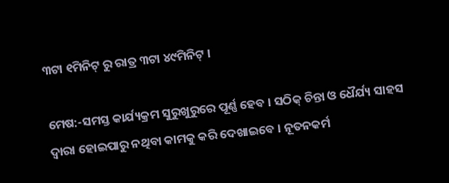୩ଟା ୧ମିନିଟ୍ ରୁ ରାତ୍ର ୩ଟା ୪୯ମିନିଟ୍ ।

ମେଷ:-ସମସ୍ତ କାର୍ଯ୍ୟକ୍ରମ ସୁରୁଖୁରୁରେ ପୂର୍ଣ୍ଣ ହେବ । ସଠିକ୍ ଚିନ୍ତା ଓ ଧୈର୍ଯ୍ୟ ସାହସ ଦ୍ଵାରା ହୋଇପାରୁ ନଥିବା କାମକୁ କରି ଦେଖାଇବେ । ନୂତନକର୍ମ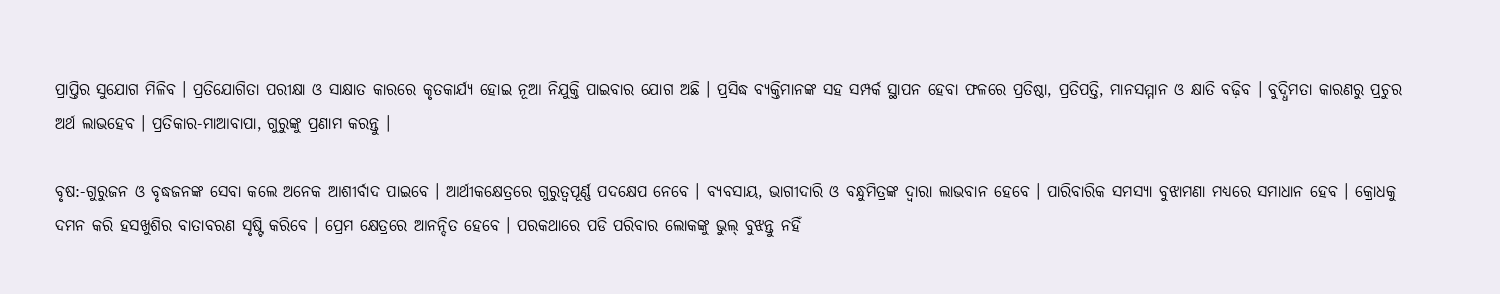ପ୍ରାପ୍ତିର ସୁଯୋଗ ମିଳିବ । ପ୍ରତିଯୋଗିତା ପରୀକ୍ଷା ଓ ସାକ୍ଷାତ କାରରେ କୃତକାର୍ଯ୍ୟ ହୋଇ ନୂଆ ନିଯୁକ୍ତି ପାଇବାର ଯୋଗ ଅଛି । ପ୍ରସିଦ୍ଧ ବ୍ୟକ୍ତିମାନଙ୍କ ସହ ସମ୍ପର୍କ ସ୍ଥାପନ ହେବା ଫଳରେ ପ୍ରତିଷ୍ଠା, ପ୍ରତିପତ୍ତି, ମାନସମ୍ମାନ ଓ କ୍ଷାତି ବଢ଼ିବ । ବୁଦ୍ଧିମତା କାରଣରୁ ପ୍ରଚୁର ଅର୍ଥ ଲାଭହେବ । ପ୍ରତିକାର-ମାଆବାପା, ଗୁରୁଙ୍କୁ ପ୍ରଣାମ କରନ୍ତୁ ।

ବୃଷ:-ଗୁରୁଜନ ଓ ବୃଦ୍ଧଜନଙ୍କ ସେବା କଲେ ଅନେକ ଆଶୀର୍ବାଦ ପାଇବେ । ଆର୍ଥୀକକ୍ଷେତ୍ରରେ ଗୁରୁତ୍ୱପୂର୍ଣ୍ଣ ପଦକ୍ଷେପ ନେବେ । ବ୍ୟବସାୟ, ଭାଗୀଦାରି ଓ ବନ୍ଧୁମିତ୍ରଙ୍କ ଦ୍ୱାରା ଲାଭବାନ ହେବେ । ପାରିବାରିକ ସମସ୍ୟା ବୁଝାମଣା ମଧ୍ୟରେ ସମାଧାନ ହେବ । କ୍ରୋଧକୁ ଦମନ କରି ହସଖୁଶିର ବାତାବରଣ ସୃଷ୍ଟି କରିବେ । ପ୍ରେମ କ୍ଷେତ୍ରରେ ଆନନ୍ଦିତ ହେବେ । ପରକଥାରେ ପଡି ପରିବାର ଲୋକଙ୍କୁ ଭୁଲ୍ ବୁଝନ୍ତୁ ନହିଁ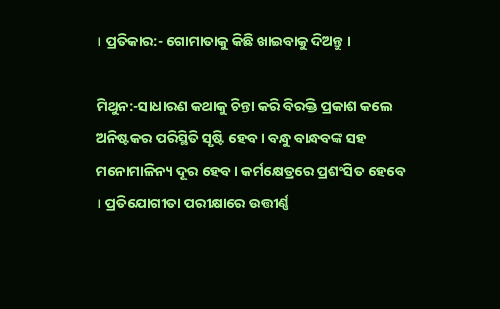। ପ୍ରତିକାର:- ଗୋମାତାକୁ କିଛି ଖାଇବାକୁ ଦିଅନ୍ତୁ ।

ମିଥୁନ:-ସାଧାରଣ କଥାକୁ ଚିନ୍ତା କରି ବିରକ୍ତି ପ୍ରକାଶ କଲେ ଅନିଷ୍ଟକର ପରିସ୍ଥିତି ସୃଷ୍ଟି ହେବ । ବନ୍ଧୁ ବାନ୍ଧବଙ୍କ ସହ ମନୋମାଳିନ୍ୟ ଦୂର ହେବ । କର୍ମକ୍ଷେତ୍ରରେ ପ୍ରଶଂସିତ ହେବେ । ପ୍ରତିଯୋଗୀତା ପରୀକ୍ଷାରେ ଉତ୍ତୀର୍ଣ୍ଣ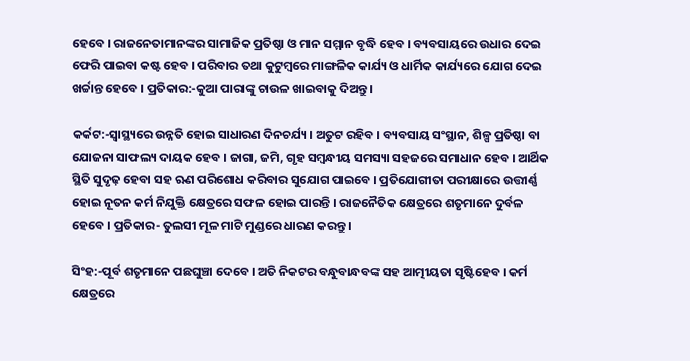ହେବେ । ରାଜନେତାମାନଙ୍କର ସାମାଜିକ ପ୍ରତିଷ୍ଠା ଓ ମାନ ସମ୍ମାନ ବୃଦ୍ଧି ହେବ । ବ୍ୟବସାୟରେ ଉଧାର ଦେଇ ଫେରି ପାଇବା କଷ୍ଟ ହେବ । ପରିବାର ତଥା କୁଟୁମ୍ବରେ ମାଙ୍ଗଳିକ କାର୍ଯ୍ୟ ଓ ଧାର୍ମିକ କାର୍ଯ୍ୟରେ ଯୋଗ ଦେଇ ଖର୍ଚ୍ଚାନ୍ତ ହେବେ । ପ୍ରତିକାର:-କୁଆ ପାରାଙ୍କୁ ଚାଉଳ ଖାଇବାକୁ ଦିଅନ୍ତୁ ।

କର୍କଟ:-ସ୍ୱାସ୍ଥ୍ୟରେ ଉନ୍ନତି ହୋଇ ସାଧାରଣ ଦିନଚର୍ଯ୍ୟ । ଅତୁଟ ରହିବ । ବ୍ୟବସାୟ ସଂସ୍ଥାନ, ଶିଳ୍ପ ପ୍ରତିଷ୍ଠା ବା ଯୋଜନା ସାଫଲ୍ୟ ଦାୟକ ହେବ । ଜାଗା, ଜମି, ଗୃହ ସମ୍ବନ୍ଧୀୟ ସମସ୍ୟା ସହଜରେ ସମାଧାନ ହେବ । ଆର୍ଥିକ ସ୍ଥିତି ସୁଦୃଢ଼ ହେବା ସହ ଋଣ ପରିଶୋଧ କରିବାର ସୁଯୋଗ ପାଇବେ । ପ୍ରତିଯୋଗୀତା ପରୀକ୍ଷାରେ ଉତ୍ତୀର୍ଣ୍ଣ ହୋଇ ନୂତନ କର୍ମ ନିଯୁକ୍ତି କ୍ଷେତ୍ରରେ ସଫଳ ହୋଇ ପାରନ୍ତି । ରାଜନୈତିକ କ୍ଷେତ୍ରରେ ଶତୃମାନେ ଦୁର୍ବଳ ହେବେ । ପ୍ରତିକାର- ତୁଲସୀ ମୂଳ ମାଟି ମୁଣ୍ଡରେ ଧାରଣ କରନ୍ତୁ ।

ସିଂହ:-ପୂର୍ବ ଶତୃମାନେ ପଛଘୁଞ୍ଚା ଦେବେ । ଅତି ନିକଟର ବନ୍ଧୁବାନ୍ଧବଙ୍କ ସହ ଆତ୍ମୀୟତା ସୃଷ୍ଟିହେବ । କର୍ମ କ୍ଷେତ୍ରରେ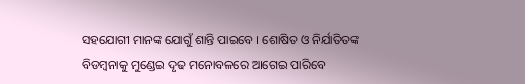ସହଯୋଗୀ ମାନଙ୍କ ଯୋଗୁଁ ଶାନ୍ତି ପାଇବେ । ଶୋଷିତ ଓ ନିର୍ଯାତିତଙ୍କ ବିଡମ୍ବନାକୁ ମୁଣ୍ଡେଇ ଦୃଢ ମନୋବଳରେ ଆଗେଇ ପାରିବେ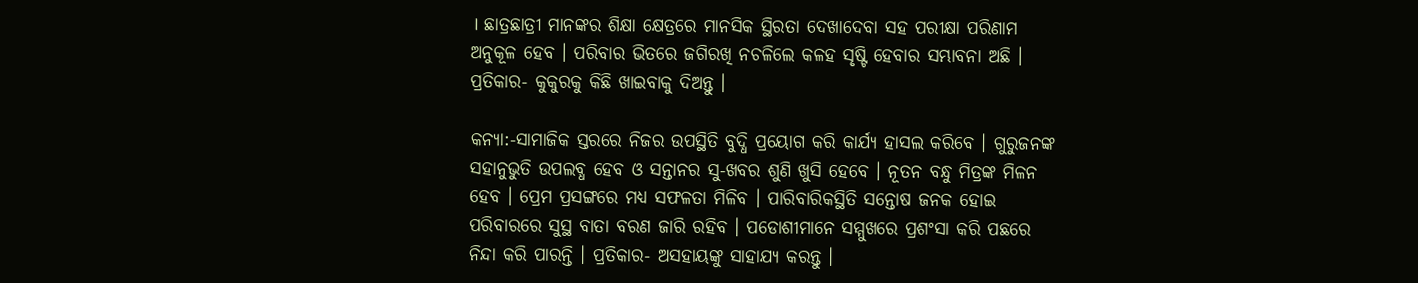। ଛାତ୍ରଛାତ୍ରୀ ମାନଙ୍କର ଶିକ୍ଷା କ୍ଷେତ୍ରରେ ମାନସିକ ସ୍ଥିରତା ଦେଖାଦେବା ସହ ପରୀକ୍ଷା ପରିଣାମ ଅନୁକୂଳ ହେବ । ପରିବାର ଭିତରେ ଜଗିରଖି ନଚଳିଲେ କଳହ ସୃଷ୍ଟି ହେବାର ସମ୍ଭାବନା ଅଛି । ପ୍ରତିକାର- କୁକୁରକୁ କିଛି ଖାଇବାକୁ ଦିଅନ୍ତୁ ।

କନ୍ୟା:-ସାମାଜିକ ସ୍ତରରେ ନିଜର ଉପସ୍ଥିତି ବୁଦ୍ଧି ପ୍ରୟୋଗ କରି କାର୍ଯ୍ୟ ହାସଲ କରିବେ । ଗୁରୁଜନଙ୍କ ସହାନୁଭୁତି ଉପଲବ୍ଧ ହେବ ଓ ସନ୍ତାନର ସୁ-ଖବର ଶୁଣି ଖୁସି ହେବେ । ନୂତନ ବନ୍ଧୁ ମିତ୍ରଙ୍କ ମିଳନ ହେବ । ପ୍ରେମ ପ୍ରସଙ୍ଗରେ ମଧ୍ୟ ସଫଳତା ମିଳିବ । ପାରିବାରିକସ୍ଥିତି ସନ୍ତୋଷ ଜନକ ହୋଇ ପରିବାରରେ ସୁସ୍ଥ ବାତା ବରଣ ଜାରି ରହିବ । ପଡୋଶୀମାନେ ସମ୍ମୁଖରେ ପ୍ରଶଂସା କରି ପଛରେ ନିନ୍ଦା କରି ପାରନ୍ତି । ପ୍ରତିକାର- ଅସହାୟଙ୍କୁ ସାହାଯ୍ୟ କରନ୍ତୁ ।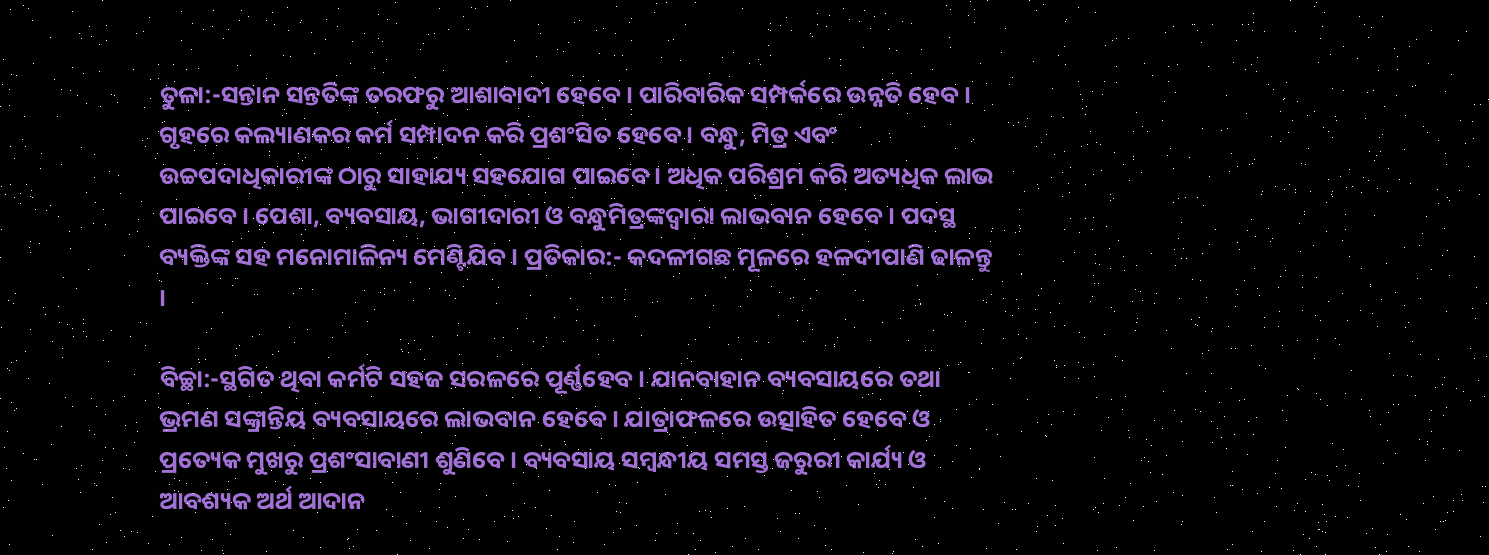ତୁଳା:-ସନ୍ତାନ ସନ୍ତତିଙ୍କ ତରଫରୁ ଆଶାବାଦୀ ହେବେ । ପାରିବାରିକ ସମ୍ପର୍କରେ ଉନ୍ନତି ହେବ । ଗୃହରେ କଲ୍ୟାଣକର କର୍ମ ସମ୍ପାଦନ କରି ପ୍ରଶଂସିତ ହେବେ । ବନ୍ଧୁ, ମିତ୍ର ଏବଂ ଉଚ୍ଚପଦାଧିକାରୀଙ୍କ ଠାରୁ ସାହାଯ୍ୟ ସହଯୋଗ ପାଇବେ । ଅଧିକ ପରିଶ୍ରମ କରି ଅତ୍ୟଧିକ ଲାଭ ପାଇବେ । ପେଶା, ବ୍ୟବସାୟ, ଭାଗୀଦାରୀ ଓ ବନ୍ଧୁମିତ୍ରଙ୍କଦ୍ଵାରା ଲାଭବାନ ହେବେ । ପଦସ୍ଥ ବ୍ୟକ୍ତିଙ୍କ ସହ ମନୋମାଳିନ୍ୟ ମେଣ୍ଟିଯିବ । ପ୍ରତିକାର:- କଦଳୀଗଛ ମୂଳରେ ହଳଦୀପାଣି ଢାଳନ୍ତୁ ।

ବିଚ୍ଛା:-ସ୍ଥଗିତ ଥିବା କର୍ମଟି ସହଜ ସରଳରେ ପୂର୍ଣ୍ଣହେବ । ଯାନବାହାନ ବ୍ୟବସାୟରେ ତଥା ଭ୍ରମଣ ସଙ୍କ୍ରାନ୍ତିୟ ବ୍ୟବସାୟରେ ଲାଭବାନ ହେବେ । ଯାତ୍ରାଫଳରେ ଉତ୍ସାହିତ ହେବେ ଓ ପ୍ରତ୍ୟେକ ମୁଖରୁ ପ୍ରଶଂସାବାଣୀ ଶୁଣିବେ । ବ୍ୟବସାୟ ସମ୍ବନ୍ଧୀୟ ସମସ୍ତ ଜରୁରୀ କାର୍ଯ୍ୟ ଓ ଆବଶ୍ୟକ ଅର୍ଥ ଆଦାନ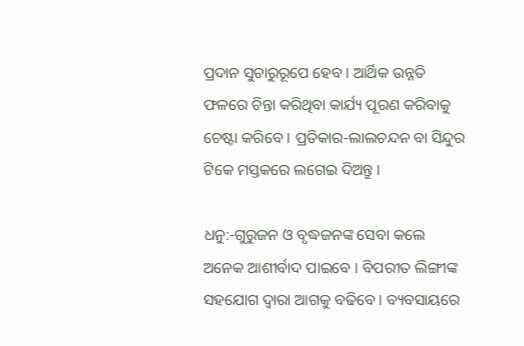ପ୍ରଦାନ ସୁଚାରୁରୂପେ ହେବ । ଆର୍ଥିକ ଉନ୍ନତି ଫଳରେ ଚିନ୍ତା କରିଥିବା କାର୍ଯ୍ୟ ପୂରଣ କରିବାକୁ ଚେଷ୍ଟା କରିବେ । ପ୍ରତିକାର-ଲାଲଚନ୍ଦନ ବା ସିନ୍ଦୁର ଟିକେ ମସ୍ତକରେ ଲଗେଇ ଦିଅନ୍ତୁ ।

ଧନୁ:-ଗୁରୁଜନ ଓ ବୃଦ୍ଧଜନଙ୍କ ସେବା କଲେ ଅନେକ ଆଶୀର୍ବାଦ ପାଇବେ । ବିପରୀତ ଲିଙ୍ଗୀଙ୍କ ସହଯୋଗ ଦ୍ଵାରା ଆଗକୁ ବଢିବେ । ବ୍ୟବସାୟରେ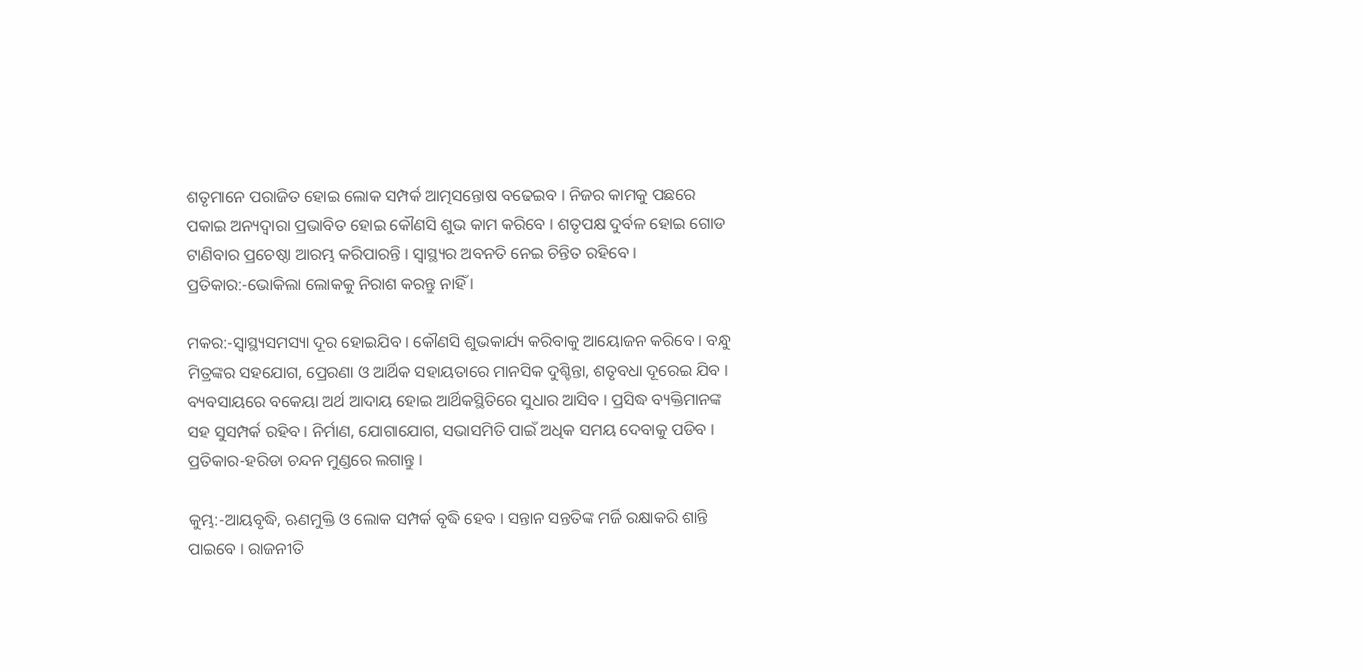ଶତୃମାନେ ପରାଜିତ ହୋଇ ଲୋକ ସମ୍ପର୍କ ଆତ୍ମସନ୍ତୋଷ ବଢେଇବ । ନିଜର କାମକୁ ପଛରେ ପକାଇ ଅନ୍ୟଦ୍ଵାରା ପ୍ରଭାବିତ ହୋଇ କୌଣସି ଶୁଭ କାମ କରିବେ । ଶତୃପକ୍ଷ ଦୁର୍ବଳ ହୋଇ ଗୋଡ ଟାଣିବାର ପ୍ରଚେଷ୍ଠା ଆରମ୍ଭ କରିପାରନ୍ତି । ସ୍ଵାସ୍ଥ୍ୟର ଅବନତି ନେଇ ଚିନ୍ତିତ ରହିବେ । ପ୍ରତିକାର:-ଭୋକିଲା ଲୋକକୁ ନିରାଶ କରନ୍ତୁ ନାହିଁ ।

ମକର:-ସ୍ଵାସ୍ଥ୍ୟସମସ୍ୟା ଦୂର ହୋଇଯିବ । କୌଣସି ଶୁଭକାର୍ଯ୍ୟ କରିବାକୁ ଆୟୋଜନ କରିବେ । ବନ୍ଧୁ ମିତ୍ରଙ୍କର ସହଯୋଗ, ପ୍ରେରଣା ଓ ଆର୍ଥିକ ସହାୟତାରେ ମାନସିକ ଦୁଶ୍ଚିନ୍ତା, ଶତୃବଧା ଦୂରେଇ ଯିବ । ବ୍ୟବସାୟରେ ବକେୟା ଅର୍ଥ ଆଦାୟ ହୋଇ ଆର୍ଥିକସ୍ଥିତିରେ ସୁଧାର ଆସିବ । ପ୍ରସିଦ୍ଧ ବ୍ୟକ୍ତିମାନଙ୍କ ସହ ସୁସମ୍ପର୍କ ରହିବ । ନିର୍ମାଣ, ଯୋଗାଯୋଗ, ସଭାସମିତି ପାଇଁ ଅଧିକ ସମୟ ଦେବାକୁ ପଡିବ । ପ୍ରତିକାର-ହରିଡା ଚନ୍ଦନ ମୁଣ୍ଡରେ ଲଗାନ୍ତୁ ।

କୁମ୍ଭ:-ଆୟବୃଦ୍ଧି, ଋଣମୁକ୍ତି ଓ ଲୋକ ସମ୍ପର୍କ ବୃଦ୍ଧି ହେବ । ସନ୍ତାନ ସନ୍ତତିଙ୍କ ମର୍ଜି ରକ୍ଷାକରି ଶାନ୍ତି ପାଇବେ । ରାଜନୀତି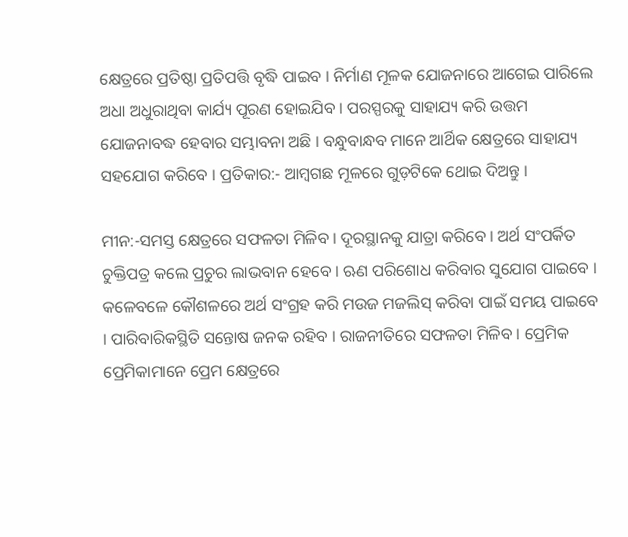କ୍ଷେତ୍ରରେ ପ୍ରତିଷ୍ଠା ପ୍ରତିପତ୍ତି ବୃଦ୍ଧି ପାଇବ । ନିର୍ମାଣ ମୂଳକ ଯୋଜନାରେ ଆଗେଇ ପାରିଲେ ଅଧା ଅଧୁରାଥିବା କାର୍ଯ୍ୟ ପୂରଣ ହୋଇଯିବ । ପରସ୍ପରକୁ ସାହାଯ୍ୟ କରି ଉତ୍ତମ ଯୋଜନାବଦ୍ଧ ହେବାର ସମ୍ଭାବନା ଅଛି । ବନ୍ଧୁବାନ୍ଧବ ମାନେ ଆର୍ଥିକ କ୍ଷେତ୍ରରେ ସାହାଯ୍ୟ ସହଯୋଗ କରିବେ । ପ୍ରତିକାର:- ଆମ୍ବଗଛ ମୂଳରେ ଗୁଡ଼ଟିକେ ଥୋଇ ଦିଅନ୍ତୁ ।

ମୀନ:-ସମସ୍ତ କ୍ଷେତ୍ରରେ ସଫଳତା ମିଳିବ । ଦୂରସ୍ଥାନକୁ ଯାତ୍ରା କରିବେ । ଅର୍ଥ ସଂପର୍କିତ ଚୁକ୍ତିପତ୍ର କଲେ ପ୍ରଚୁର ଲାଭବାନ ହେବେ । ଋଣ ପରିଶୋଧ କରିବାର ସୁଯୋଗ ପାଇବେ । କଳେବଳେ କୌଶଳରେ ଅର୍ଥ ସଂଗ୍ରହ କରି ମଉଜ ମଜଲିସ୍ କରିବା ପାଇଁ ସମୟ ପାଇବେ । ପାରିବାରିକସ୍ଥିତି ସନ୍ତୋଷ ଜନକ ରହିବ । ରାଜନୀତିରେ ସଫଳତା ମିଳିବ । ପ୍ରେମିକ ପ୍ରେମିକାମାନେ ପ୍ରେମ କ୍ଷେତ୍ରରେ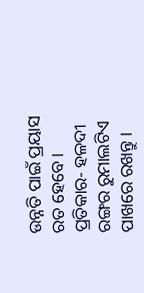ଉନ୍ନତି ପାଇଁ ପ୍ରୟାସ ରତ ହେବେ । ପ୍ରତିକାର- ହଳଦୀ ରଙ୍ଗର ରୁମାଲଟିଏ ପାଖରେ ରଖନ୍ତୁ ।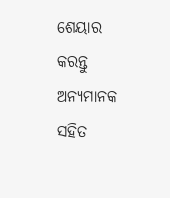ଶେୟାର କରନ୍ତୁ ଅନ୍ୟମାନକ ସହିତ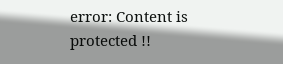error: Content is protected !!